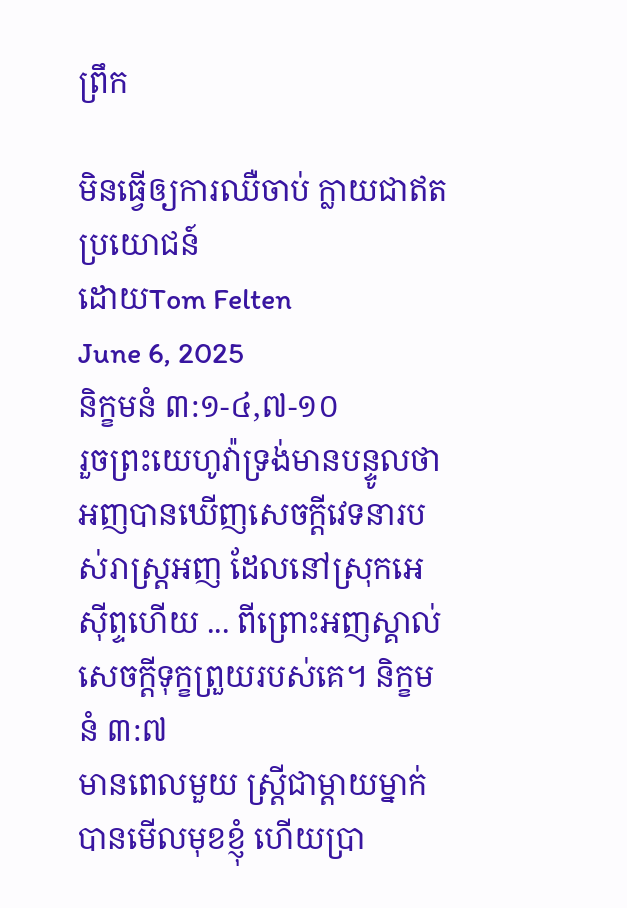ព្រឹក

មិនធ្វើឲ្យការឈឺចាប់ ក្លាយជាឥតប្រយោជន៍
ដោយTom Felten
June 6, 2025
និក្ខមនំ ៣:១-៤,៧-១០
រួចព្រះយេហូវ៉ាទ្រង់មានបន្ទូលថា អញបានឃើញសេចក្ដីវេទនារបស់រាស្ត្រអញ ដែលនៅស្រុកអេស៊ីព្ទហើយ ... ពីព្រោះអញស្គាល់សេចក្ដីទុក្ខព្រួយរបស់គេ។ និក្ខមនំ ៣:៧
មានពេលមួយ ស្ត្រីជាម្តាយម្នាក់បានមើលមុខខ្ញុំ ហើយប្រា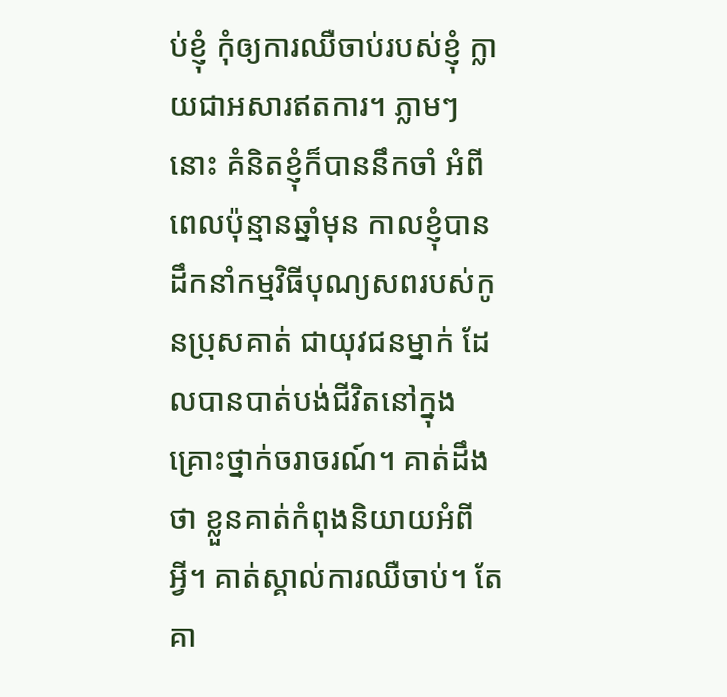ប់ខ្ញុំ កុំឲ្យការឈឺចាប់របស់ខ្ញុំ ក្លាយជាអសារឥតការ។ ភ្លាមៗនោះ គំនិតខ្ញុំក៏បាននឹកចាំ អំពីពេលប៉ុន្មានឆ្នាំមុន កាលខ្ញុំបានដឹកនាំកម្មវិធីបុណ្យសពរបស់កូនប្រុសគាត់ ជាយុវជនម្នាក់ ដែលបានបាត់បង់ជីវិតនៅក្នុងគ្រោះថ្នាក់ចរាចរណ៍។ គាត់ដឹងថា ខ្លួនគាត់កំពុងនិយាយអំពីអ្វី។ គាត់ស្គាល់ការឈឺចាប់។ តែគា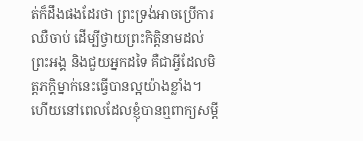ត់ក៏ដឹងផងដែរថា ព្រះទ្រង់អាចប្រើការឈឺចាប់ ដើម្បីថ្វាយព្រះកិត្តិនាមដល់ព្រះអង្គ និងជួយអ្នកដទៃ គឺជាអ្វីដែលមិត្តភក្តិម្នាក់នេះធ្វើបានល្អយ៉ាងខ្លាំង។ ហើយនៅពេលដែលខ្ញុំបានឮពាក្យសម្តី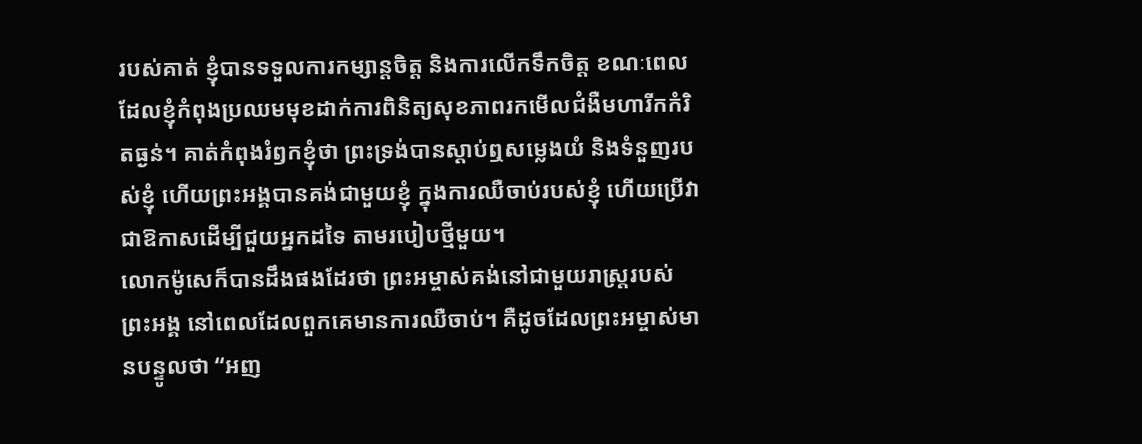របស់គាត់ ខ្ញុំបានទទួលការកម្សាន្តចិត្ត និងការលើកទឹកចិត្ត ខណៈពេលដែលខ្ញុំកំពុងប្រឈមមុខដាក់ការពិនិត្យសុខភាពរកមើលជំងឺមហារីកកំរិតធ្ងន់។ គាត់កំពុងរំឭកខ្ញុំថា ព្រះទ្រង់បានស្តាប់ឮសម្លេងយំ និងទំនួញរបស់ខ្ញុំ ហើយព្រះអង្គបានគង់ជាមួយខ្ញុំ ក្នុងការឈឺចាប់របស់ខ្ញុំ ហើយប្រើវា ជាឱកាសដើម្បីជួយអ្នកដទៃ តាមរបៀបថ្មីមួយ។
លោកម៉ូសេក៏បានដឹងផងដែរថា ព្រះអម្ចាស់គង់នៅជាមួយរាស្រ្តរបស់ព្រះអង្គ នៅពេលដែលពួកគេមានការឈឺចាប់។ គឺដូចដែលព្រះអម្ចាស់មានបន្ទូលថា “អញ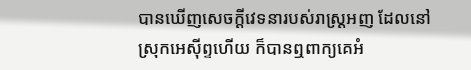បានឃើញសេចក្ដីវេទនារបស់រាស្ត្រអញ ដែលនៅស្រុកអេស៊ីព្ទហើយ ក៏បានឮពាក្យគេអំ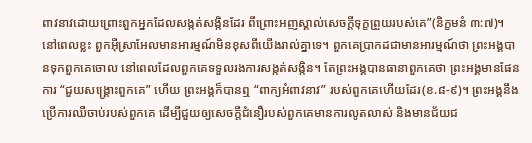ពាវនាវដោយព្រោះពួកអ្នកដែលសង្កត់សង្កិនដែរ ពីព្រោះអញស្គាល់សេចក្ដីទុក្ខព្រួយរបស់គេ”(និក្ខមនំ ៣:៧)។ នៅពេលខ្លះ ពួកអ៊ីស្រាអែលមានអារម្មណ៍មិនខុសពីយើងរាល់គ្នាទេ។ ពួកគេប្រាកដជាមានអារម្មណ៍ថា ព្រះអង្គបានទុកពួកគេចោល នៅពេលដែលពួកគេទទួលរងការសង្កត់សង្កិន។ តែព្រះអង្គបានធានាពួកគេថា ព្រះអង្គមានផែនការ “ជួយសង្គ្រោះពួកគេ” ហើយ ព្រះអង្គក៏បានឮ “ពាក្យអំពាវនាវ” របស់ពួកគេហើយដែរ(ខ.៨-៩)។ ព្រះអង្គនឹងប្រើការឈឺចាប់របស់ពួកគេ ដើម្បីជួយឲ្យសេចក្តីជំនឿរបស់ពួកគេមានការលូតលាស់ និងមានជ័យជ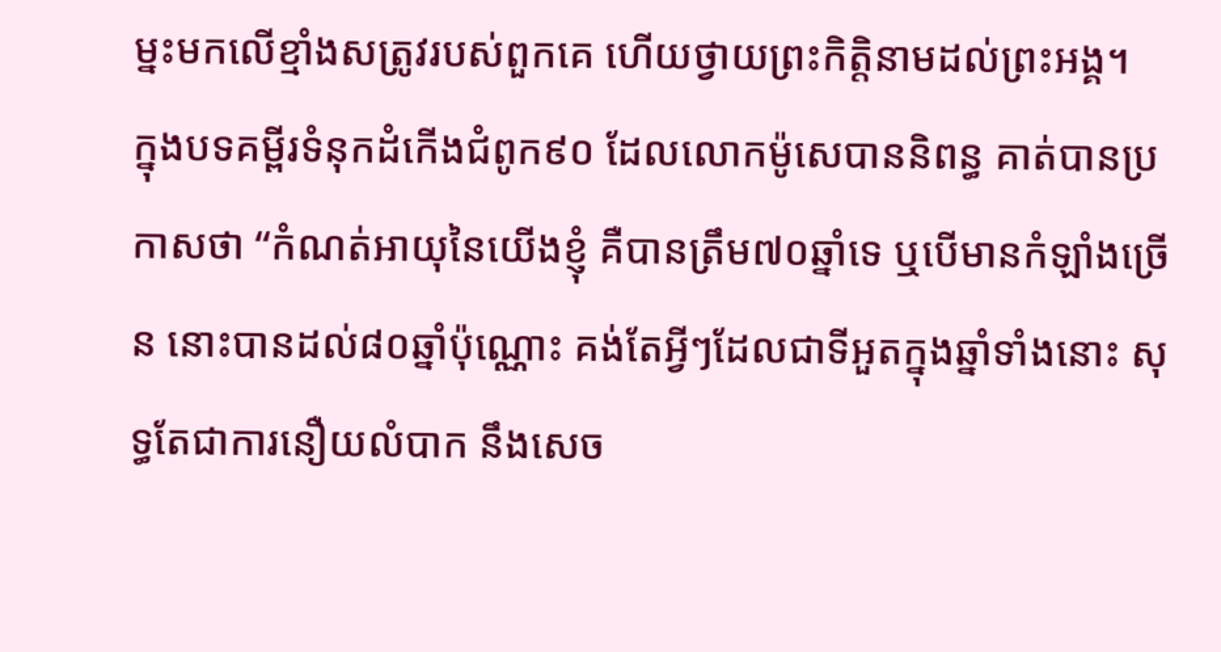ម្នះមកលើខ្មាំងសត្រូវរបស់ពួកគេ ហើយថ្វាយព្រះកិត្តិនាមដល់ព្រះអង្គ។
ក្នុងបទគម្ពីរទំនុកដំកើងជំពូក៩០ ដែលលោកម៉ូសេបាននិពន្ធ គាត់បានប្រកាសថា “កំណត់អាយុនៃយើងខ្ញុំ គឺបានត្រឹម៧០ឆ្នាំទេ ឬបើមានកំឡាំងច្រើន នោះបានដល់៨០ឆ្នាំប៉ុណ្ណោះ គង់តែអ្វីៗដែលជាទីអួតក្នុងឆ្នាំទាំងនោះ សុទ្ធតែជាការនឿយលំបាក នឹងសេច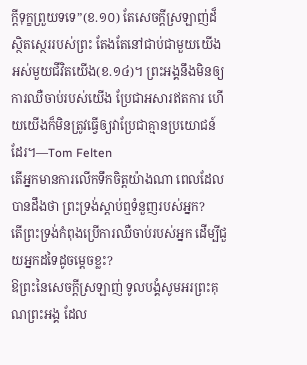ក្ដីទុក្ខព្រួយទទេ”(ខ.១០) តែសេចក្តីស្រឡាញ់ដ៏ស្ថិតស្ថេររបស់ព្រះ តែងតែនៅជាប់ជាមួយយើង អស់មួយជីវិតយើង(ខ.១៤)។ ព្រះអង្គនឹងមិនឲ្យការឈឺចាប់របស់យើង ប្រែជាអសារឥតការ ហើយយើងក៏មិនត្រូវធ្វើឲ្យវាប្រែជាគ្មានប្រយោជន៍ដែរ។—Tom Felten
តើអ្នកមានការលើកទឹកចិត្តយ៉ាងណា ពេលដែលបានដឹងថា ព្រះទ្រង់ស្តាប់ឮទំនួញរបស់អ្នក?
តើព្រះទ្រង់កំពុងប្រើការឈឺចាប់របស់អ្នក ដើម្បីជួយអ្នកដទៃដូចម្តេចខ្លះ?
ឱព្រះនៃសេចក្តីស្រឡាញ់ ទូលបង្គំសូមអរព្រះគុណព្រះអង្គ ដែល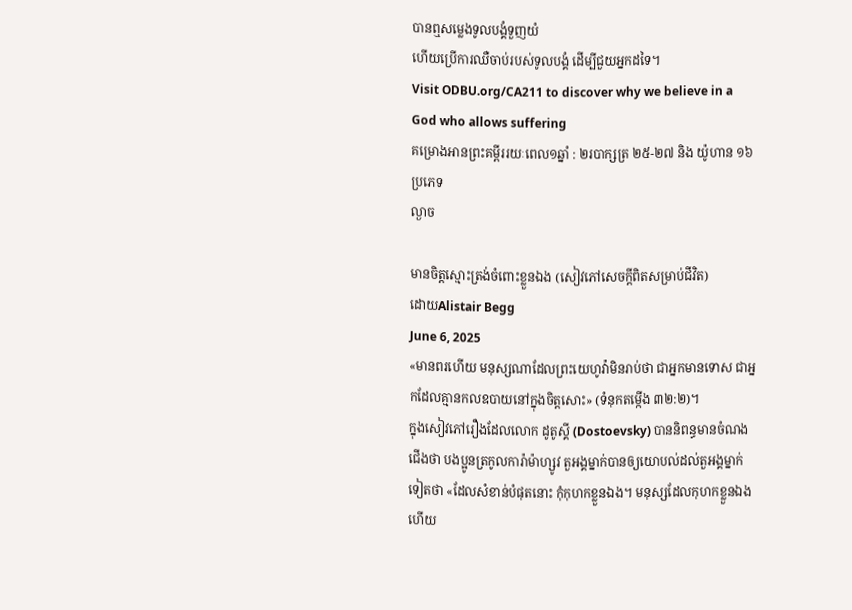បានឮសម្លេងទូលបង្គំទួញយំ
ហើយប្រើការឈឺចាប់របស់ទូលបង្គំ ដើម្បីជួយអ្នកដទៃ។
Visit ODBU.org/CA211 to discover why we believe in a God who allows suffering
គម្រោងអានព្រះគម្ពីររយៈពេល១ឆ្នាំ : ២របាក្សត្រ ២៥-២៧ និង យ៉ូហាន ១៦
ប្រភេទ
ល្ងាច

មានចិត្តស្មោះត្រង់ចំពោះខ្លួនឯង (សៀវភៅសេចក្តីពិតសម្រាប់ជីវិត)
ដោយAlistair Begg
June 6, 2025
«មានពរហើយ មនុស្សណាដែលព្រះយេហូវ៉ាមិនរាប់ថា ជាអ្នកមានទោស ជាអ្នកដែលគ្មានកលឧបាយនៅក្នុងចិត្តសោះ» (ទំនុកតម្កើង ៣២:២)។
ក្នុងសៀវភៅរឿងដែលលោក ដូតូស្គី (Dostoevsky) បាននិពន្ធមានចំណងជើងថា បងប្អូនត្រកូលការ៉ាម៉ាហ្សូវ តួអង្គម្នាក់បានឲ្យយោបល់ដល់តួអង្គម្នាក់ទៀតថា «ដែលសំខាន់បំផុតនោះ កុំកុហកខ្លួនឯង។ មនុស្សដែលកុហកខ្លួនឯង ហើយ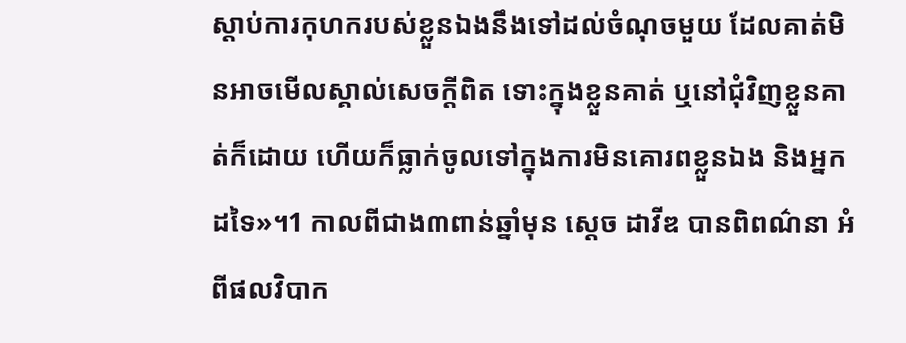ស្តាប់ការកុហករបស់ខ្លួនឯងនឹងទៅដល់ចំណុចមួយ ដែលគាត់មិនអាចមើលស្គាល់សេចក្តីពិត ទោះក្នុងខ្លួនគាត់ ឬនៅជុំវិញខ្លួនគាត់ក៏ដោយ ហើយក៏ធ្លាក់ចូលទៅក្នុងការមិនគោរពខ្លួនឯង និងអ្នកដទៃ»។1 កាលពីជាង៣ពាន់ឆ្នាំមុន ស្ដេច ដាវីឌ បានពិពណ៌នា អំពីផលវិបាក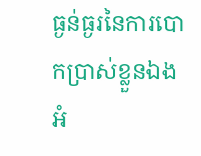ធ្ងន់ធ្ងរនៃការបោកប្រាស់ខ្លួនឯងអំ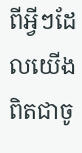ពីអ្វីៗដែលយើងពិតជាចូ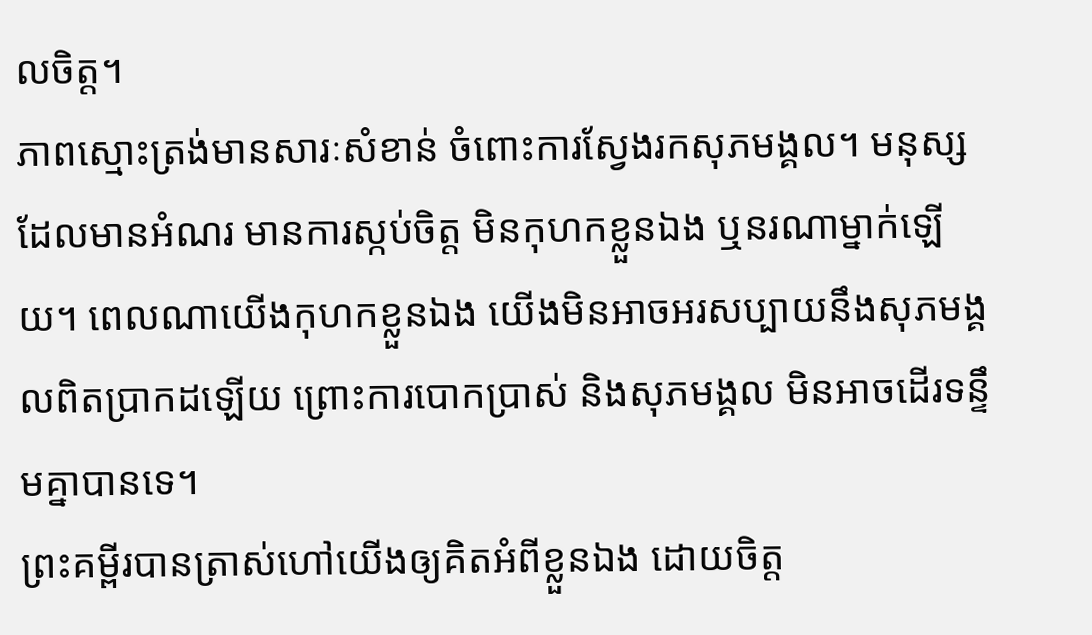លចិត្ត។
ភាពស្មោះត្រង់មានសារៈសំខាន់ ចំពោះការស្វែងរកសុភមង្គល។ មនុស្សដែលមានអំណរ មានការស្កប់ចិត្ត មិនកុហកខ្លួនឯង ឬនរណាម្នាក់ឡើយ។ ពេលណាយើងកុហកខ្លួនឯង យើងមិនអាចអរសប្បាយនឹងសុភមង្គលពិតប្រាកដឡើយ ព្រោះការបោកប្រាស់ និងសុភមង្គល មិនអាចដើរទន្ទឹមគ្នាបានទេ។
ព្រះគម្ពីរបានត្រាស់ហៅយើងឲ្យគិតអំពីខ្លួនឯង ដោយចិត្ត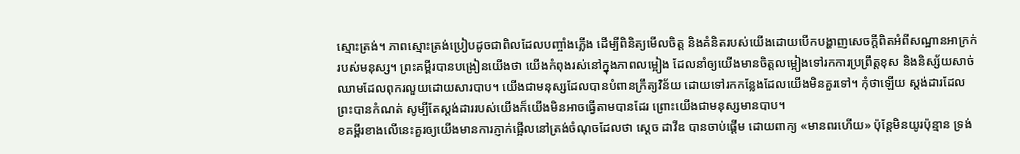ស្មោះត្រង់។ ភាពស្មោះត្រង់ប្រៀបដូចជាពិលដែលបញ្ចាំងភ្លើង ដើម្បីពិនិត្យមើលចិត្ត និងគំនិតរបស់យើងដោយបើកបង្ហាញសេចក្តីពិតអំពីសណ្ឋានអាក្រក់របស់មនុស្ស។ ព្រះគម្ពីរបានបង្រៀនយើងថា យើងកំពុងរស់នៅក្នុងភាពលម្អៀង ដែលនាំឲ្យយើងមានចិត្តលម្អៀងទៅរកការប្រព្រឹត្តខុស និងនិស្ស័យសាច់ឈាមដែលពុករលួយដោយសារបាប។ យើងជាមនុស្សដែលបានបំពានក្រឹត្យវិន័យ ដោយទៅរកកន្លែងដែលយើងមិនគួរទៅ។ កុំថាឡើយ ស្តង់ដារដែលព្រះបានកំណត់ សូម្បីតែស្តង់ដាររបស់យើងក៏យើងមិនអាចធ្វើតាមបានដែរ ព្រោះយើងជាមនុស្សមានបាប។
ខគម្ពីរខាងលើនេះគួរឲ្យយើងមានការភ្ញាក់ផ្អើលនៅត្រង់ចំណុចដែលថា ស្ដេច ដាវីឌ បានចាប់ផ្ដើម ដោយពាក្យ «មានពរហើយ» ប៉ុន្តែមិនយូរប៉ុន្មាន ទ្រង់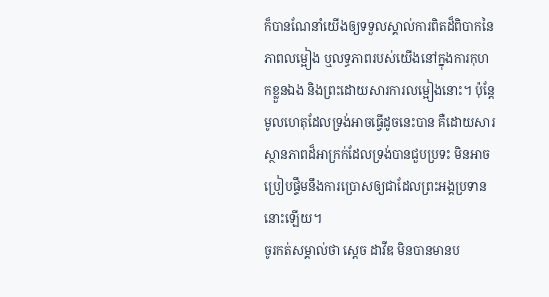ក៏បានណែនាំយើងឲ្យទទួលស្គាល់ការពិតដ៏ពិបាកនៃភាពលម្អៀង ឬលទ្ធភាពរបស់យើងនៅក្នុងការកុហកខ្លួនឯង និងព្រះដោយសារការលម្អៀងនោះ។ ប៉ុន្តែ មូលហេតុដែលទ្រង់អាចធ្វើដូចនេះបាន គឺដោយសារស្ថានភាពដ៏អាក្រក់ដែលទ្រង់បានជួបប្រទះ មិនអាចប្រៀបផ្ទឹមនឹងការប្រោសឲ្យជាដែលព្រះអង្គប្រទាននោះឡើយ។
ចូរកត់សម្គាល់ថា ស្ដេច ដាវីឌ មិនបានមានប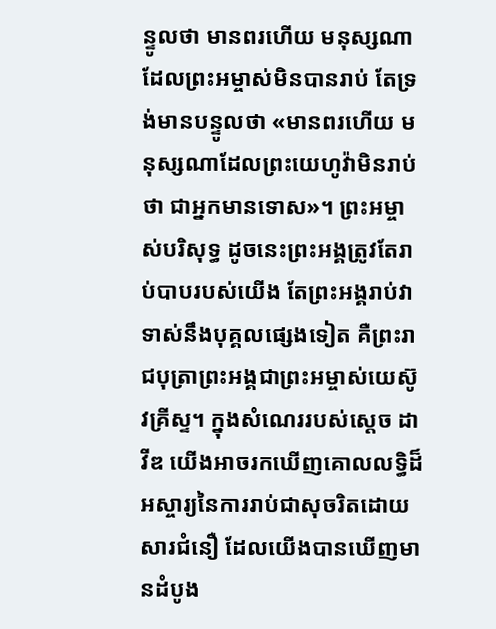ន្ទូលថា មានពរហើយ មនុស្សណាដែលព្រះអម្ចាស់មិនបានរាប់ តែទ្រង់មានបន្ទូលថា «មានពរហើយ មនុស្សណាដែលព្រះយេហូវ៉ាមិនរាប់ថា ជាអ្នកមានទោស»។ ព្រះអម្ចាស់បរិសុទ្ធ ដូចនេះព្រះអង្គត្រូវតែរាប់បាបរបស់យើង តែព្រះអង្គរាប់វាទាស់នឹងបុគ្គលផ្សេងទៀត គឺព្រះរាជបុត្រាព្រះអង្គជាព្រះអម្ចាស់យេស៊ូវគ្រីស្ទ។ ក្នុងសំណេររបស់ស្ដេច ដាវីឌ យើងអាចរកឃើញគោលលទ្ធិដ៏អស្ចារ្យនៃការរាប់ជាសុចរិតដោយសារជំនឿ ដែលយើងបានឃើញមានដំបូង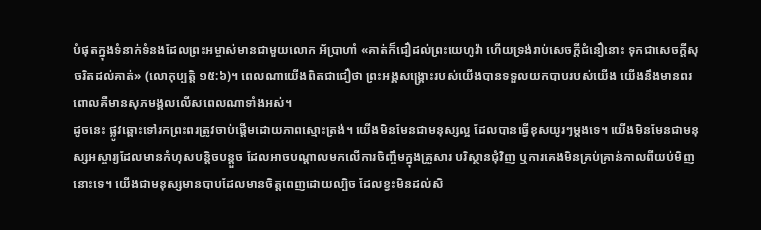បំផុតក្នុងទំនាក់ទំនងដែលព្រះអម្ចាស់មានជាមួយលោក អ័ប្រាហាំ «គាត់ក៏ជឿដល់ព្រះយេហូវ៉ា ហើយទ្រង់រាប់សេចក្តីជំនឿនោះ ទុកជាសេចក្តីសុចរិតដល់គាត់» (លោកុប្បត្ដិ ១៥:៦)។ ពេលណាយើងពិតជាជឿថា ព្រះអង្គសង្គ្រោះរបស់យើងបានទទួលយកបាបរបស់យើង យើងនឹងមានពរ ពោលគឺមានសុភមង្គលលើសពេលណាទាំងអស់។
ដូចនេះ ផ្លូវឆ្ពោះទៅរកព្រះពរត្រូវចាប់ផ្ដើមដោយភាពស្មោះត្រង់។ យើងមិនមែនជាមនុស្សល្អ ដែលបានធ្វើខុសយូរៗម្តងទេ។ យើងមិនមែនជាមនុស្សអស្ចារ្យដែលមានកំហុសបន្តិចបន្តួច ដែលអាចបណ្ដាលមកលើការចិញ្ចឹមក្នុងគ្រួសារ បរិស្ថានជុំវិញ ឬការគេងមិនគ្រប់គ្រាន់កាលពីយប់មិញនោះទេ។ យើងជាមនុស្សមានបាបដែលមានចិត្តពេញដោយល្បិច ដែលខ្វះមិនដល់សិ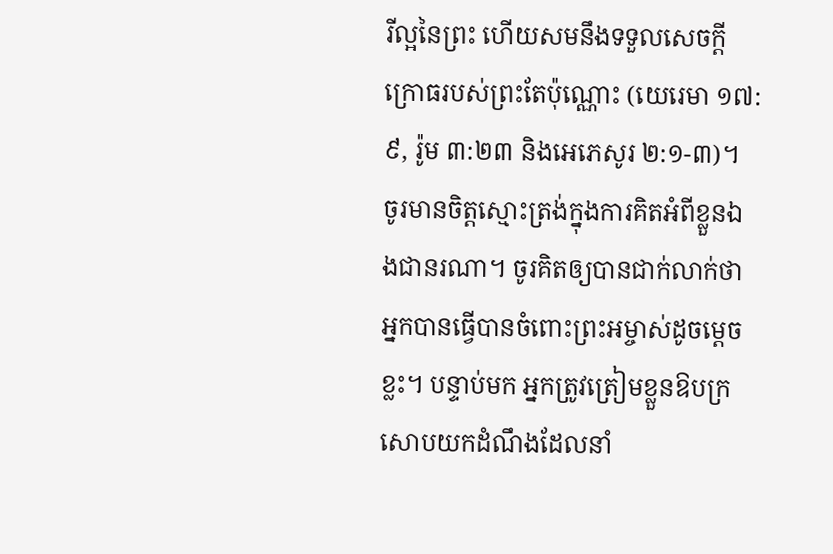រីល្អនៃព្រះ ហើយសមនឹងទទួលសេចក្តីក្រោធរបស់ព្រះតែប៉ុណ្ណោះ (យេរេមា ១៧:៩, រ៉ូម ៣:២៣ និងអេភេសូរ ២:១-៣)។ ចូរមានចិត្តស្មោះត្រង់ក្នុងការគិតអំពីខ្លួនឯងជានរណា។ ចូរគិតឲ្យបានជាក់លាក់ថា អ្នកបានធ្វើបានចំពោះព្រះអម្ចាស់ដូចម្ដេចខ្លះ។ បន្ទាប់មក អ្នកត្រូវត្រៀមខ្លួនឱបក្រសោបយកដំណឹងដែលនាំ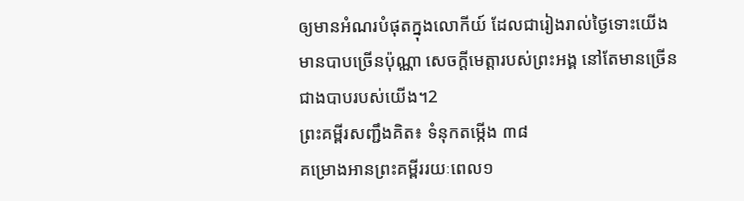ឲ្យមានអំណរបំផុតក្នុងលោកីយ៍ ដែលជារៀងរាល់ថ្ងៃទោះយើងមានបាបច្រើនប៉ុណ្ណា សេចក្តីមេត្តារបស់ព្រះអង្គ នៅតែមានច្រើនជាងបាបរបស់យើង។2
ព្រះគម្ពីរសញ្ជឹងគិត៖ ទំនុកតម្កើង ៣៨
គម្រោងអានព្រះគម្ពីររយៈពេល១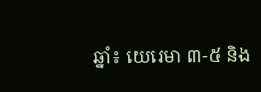ឆ្នាំ៖ យេរេមា ៣-៥ និង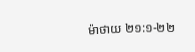ម៉ាថាយ ២១:១-២២